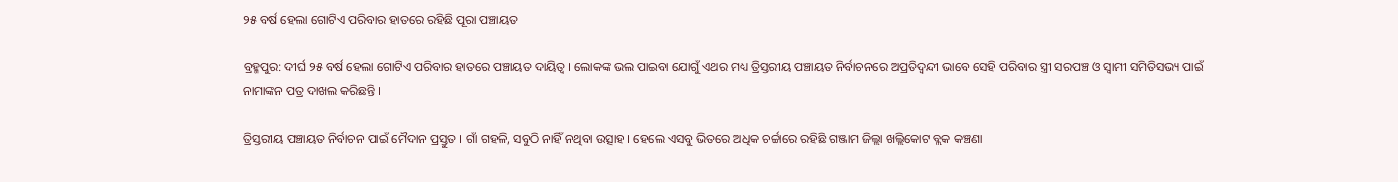୨୫ ବର୍ଷ ହେଲା ଗୋଟିଏ ପରିବାର ହାତରେ ରହିଛି ପୂରା ପଞ୍ଚାୟତ

ବ୍ରହ୍ମପୁର: ଦୀର୍ଘ ୨୫ ବର୍ଷ ହେଲା ଗୋଟିଏ ପରିବାର ହାତରେ ପଞ୍ଚାୟତ ଦାୟିତ୍ୱ । ଲୋକଙ୍କ ଭଲ ପାଇବା ଯୋଗୁଁ ଏଥର ମଧ୍ୟ ତ୍ରିସ୍ତରୀୟ ପଞ୍ଚାୟତ ନିର୍ବାଚନରେ ଅପ୍ରତିଦ୍ୱନ୍ଦୀ ଭାବେ ସେହି ପରିବାର ସ୍ତ୍ରୀ ସରପଞ୍ଚ ଓ ସ୍ୱାମୀ ସମିତିସଭ୍ୟ ପାଇଁ ନାମାଙ୍କନ ପତ୍ର ଦାଖଲ କରିଛନ୍ତି ।

ତ୍ରିସ୍ତରୀୟ ପଞ୍ଚାୟତ ନିର୍ବାଚନ ପାଇଁ ମୈଦାନ ପ୍ରସ୍ତୁତ । ଗାଁ ଗହଳି, ସବୁଠି ନାହିଁ ନଥିବା ଉତ୍ସାହ । ହେଲେ ଏସବୁ ଭିତରେ ଅଧିକ ଚର୍ଚ୍ଚାରେ ରହିଛି ଗଞ୍ଜାମ ଜିଲ୍ଲା ଖଲ୍ଲିକୋଟ ବ୍ଲକ କଞ୍ଚଣା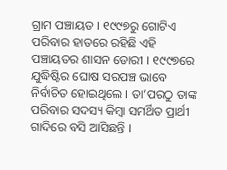ଗ୍ରାମ ପଞ୍ଚାୟତ । ୧୯୯୭ରୁ ଗୋଟିଏ ପରିବାର ହାତରେ ରହିଛି ଏହି ପଞ୍ଚାୟତର ଶାସନ ଡୋରୀ । ୧୯୯୭ରେ ଯୁଦ୍ଧିଷ୍ଟିର ଘୋଷ ସରପଞ୍ଚ ଭାବେ ନିର୍ବାଚିତ ହୋଇଥିଲେ । ତା’ପରଠୁ ତାଙ୍କ ପରିବାର ସଦସ୍ୟ କିମ୍ବା ସମର୍ଥିତ ପ୍ରାର୍ଥୀ ଗାଦିରେ ବସି ଆସିଛନ୍ତି ।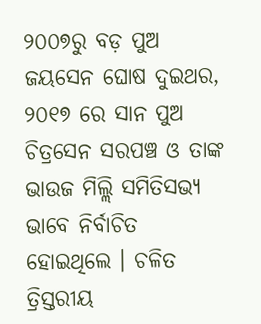୨୦୦୭ରୁ ବଡ଼ ପୁଅ ଜୟସେନ ଘୋଷ ଦୁଇଥର, ୨୦୧୭ ରେ ସାନ ପୁଅ ଚିତ୍ରସେନ ସରପଞ୍ଚ ଓ ତାଙ୍କ ଭାଉଜ ମିଲ୍ଲି ସମିତିସଭ୍ୟ ଭାବେ ନିର୍ବାଚିତ ହୋଇଥିଲେ । ଚଳିତ ତ୍ରିସ୍ତରୀୟ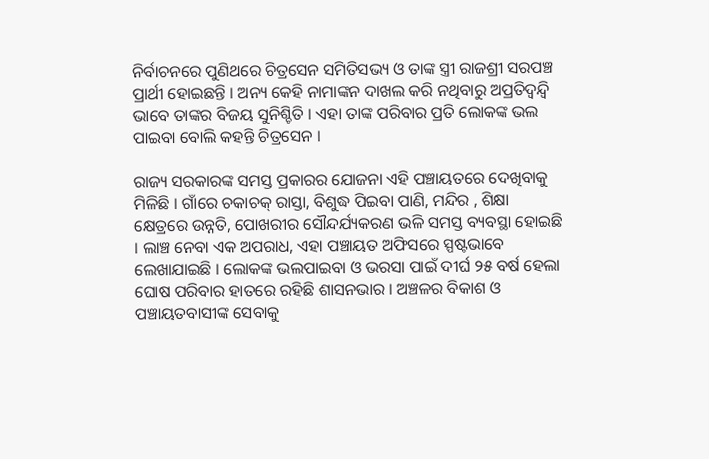ନିର୍ବାଚନରେ ପୁଣିଥରେ ଚିତ୍ରସେନ ସମିତିସଭ୍ୟ ଓ ତାଙ୍କ ସ୍ତ୍ରୀ ରାଜଶ୍ରୀ ସରପଞ୍ଚ ପ୍ରାର୍ଥୀ ହୋଇଛନ୍ତି । ଅନ୍ୟ କେହି ନାମାଙ୍କନ ଦାଖଲ କରି ନଥିବାରୁ ଅପ୍ରତିଦ୍ୱନ୍ଦ୍ୱି ଭାବେ ତାଙ୍କର ବିଜୟ ସୁନିଶ୍ଚିତି । ଏହା ତାଙ୍କ ପରିବାର ପ୍ରତି ଲୋକଙ୍କ ଭଲ ପାଇବା ବୋଲି କହନ୍ତି ଚିତ୍ରସେନ ।

ରାଜ୍ୟ ସରକାରଙ୍କ ସମସ୍ତ ପ୍ରକାରର ଯୋଜନା ଏହି ପଞ୍ଚାୟତରେ ଦେଖିବାକୁ ମିଳିଛି । ଗାଁରେ ଚକାଚକ୍ ରାସ୍ତା, ବିଶୁଦ୍ଧ ପିଇବା ପାଣି, ମନ୍ଦିର , ଶିକ୍ଷା କ୍ଷେତ୍ରରେ ଉନ୍ନତି, ପୋଖରୀର ସୌନ୍ଦର୍ଯ୍ୟକରଣ ଭଳି ସମସ୍ତ ବ୍ୟବସ୍ଥା ହୋଇଛି । ଲାଞ୍ଚ ନେବା ଏକ ଅପରାଧ, ଏହା ପଞ୍ଚାୟତ ଅଫିସରେ ସ୍ପଷ୍ଟଭାବେ ଲେଖାଯାଇଛି । ଲୋକଙ୍କ ଭଲପାଇବା ଓ ଭରସା ପାଇଁ ଦୀର୍ଘ ୨୫ ବର୍ଷ ହେଲା ଘୋଷ ପରିବାର ହାତରେ ରହିଛି ଶାସନଭାର । ଅଞ୍ଚଳର ବିକାଶ ଓ ପଞ୍ଚାୟତବାସୀଙ୍କ ସେବାକୁ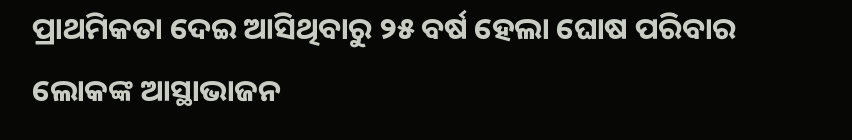ପ୍ରାଥମିକତା ଦେଇ ଆସିଥିବାରୁ ୨୫ ବର୍ଷ ହେଲା ଘୋଷ ପରିବାର ଲୋକଙ୍କ ଆସ୍ଥାଭାଜନ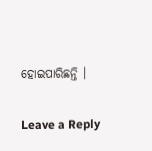ହୋଇପାରିଛନ୍ତି ।

Leave a Reply